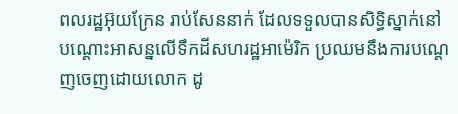ពលរដ្ឋអ៊ុយក្រែន រាប់សែននាក់ ដែលទទួលបានសិទ្ធិស្នាក់នៅបណ្ដោះអាសន្នលើទឹកដីសហរដ្ឋអាម៉េរិក ប្រឈមនឹងការបណ្ដេញចេញដោយលោក ដូ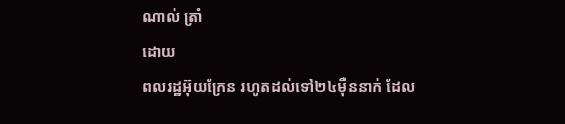ណាល់ ត្រាំ
ដោយ
ពលរដ្ឋអ៊ុយក្រែន រហូតដល់ទៅ២៤ម៉ឺននាក់ ដែល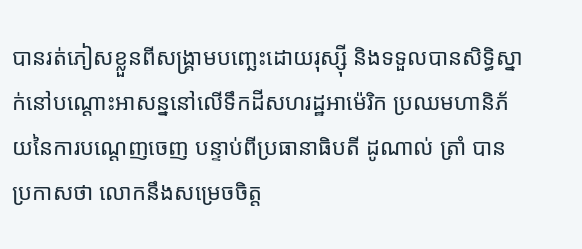បានរត់ភៀសខ្លួនពីសង្គ្រាមបញ្ឆេះដោយរុស្ស៊ី និងទទួលបានសិទ្ធិស្នាក់នៅបណ្ដោះអាសន្ននៅលើទឹកដីសហរដ្ឋអាម៉េរិក ប្រឈមហានិភ័យនៃការបណ្ដេញចេញ បន្ទាប់ពីប្រធានាធិបតី ដូណាល់ ត្រាំ បានប្រកាសថា លោកនឹងសម្រេចចិត្ត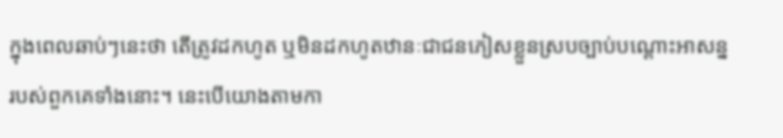ក្នុងពេលឆាប់ៗនេះថា តើត្រូវដកហូត ឬមិនដកហូតឋានៈជាជនភៀសខ្លួនស្របច្បាប់បណ្ដោះអាសន្នរបស់ពួកគេទាំងនោះ។ នេះបើយោងតាមកា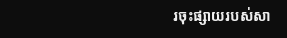រចុះផ្សាយរបស់សា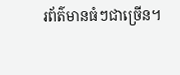រព័ត៌មានធំៗជាច្រើន។